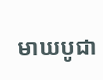មាឃបូជា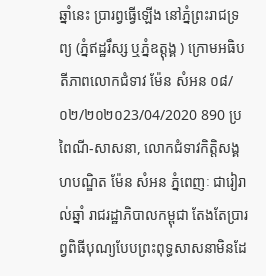ឆ្នាំនេះ ប្រារព្វធ្វើឡើង នៅភ្នំព្រះរាជទ្រព្យ (ភ្នំឥដ្ឋរឹស្ស ឬភ្នំឧត្តុង្គ ) ក្រោមអធិបតីភាពលោកជំទាវ ម៉ែន សំអន ០៨/០២/២០២០23/04/2020 890 ប្រពៃណី-សាសនា, លោកជំទាវកិត្តិសង្គហបណ្ឌិត ម៉ែន សំអន ភ្នំពេញៈ ជារៀរាល់ឆ្នាំ រាជរដ្ឋាភិបាលកម្ពុជា តែងតែប្រារព្វពិធីបុណ្យបែបព្រះពុទ្ធសាសនាមិនដែ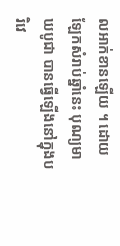លអាក់ខានឡើយ ។ ដោយឡែកសំរាប់ឆ្នាំនេះ បុណ្យមាឃបូជា បានធ្វើឡើងនៅក្នុងបរិវេ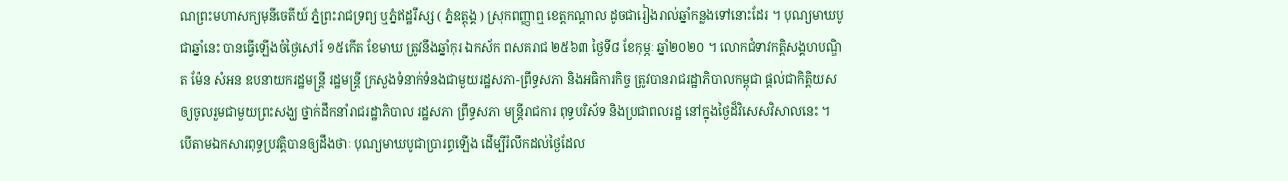ណព្រះមហាសក្យមុនីចេតីយ៍ ភ្នំព្រះរាជទ្រព្យ ឬភ្នំឥដ្ឋរឹស្ស ( ភ្នំឧត្តុង្គ ) ស្រុកពញ្ញាឮ ខេត្តកណ្តាល ដូចជារៀងរាល់ឆ្នាំកន្លងទៅនោះដែរ ។ បុណ្យមាឃបូជាឆ្នាំនេះ បានធ្វើឡើងចំថ្ងៃសៅរ៍ ១៥កើត ខែមាឃ ត្រូវនឹងឆ្នាំកុរ ឯកស័ក ពសគរាជ ២៥៦៣ ថ្ងៃទី៨ ខែកុម្ភៈ ឆ្នាំ២០២០ ។ លោកជំទាវកត្តិសង្គហបណ្ឌិត ម៉ែន សំអន ឧបនាយករដ្ឋមន្ត្រី រដ្ឋមន្ត្រី ក្រសួងទំនាក់ទំនងជាមួយរដ្ឋសភា-ព្រឹទ្ធសភា និងអធិការកិច្ច ត្រូវបានរាជរដ្ឋាភិបាលកម្ពុជា ផ្តល់ជាកិត្តិយស ឲ្យចូលរួមជាមួយព្រះសង្ឃ ថ្នាក់ដឹកនាំរាជរដ្ឋាភិបាល រដ្ឋសភា ព្រឹទ្ធសភា មន្ត្រីរាជការ ពុទ្ធបរិស័ទ និងប្រជាពលរដ្ឋ នៅក្នុងថ្ងៃដ៏វិសេសវិសាលនេះ ។ បើតាមឯកសារពុទ្ធប្រវត្តិបានឲ្យដឹងថាៈ បុណ្យមាឃបូជាប្រារព្ធឡើង ដើម្បីរំលឹកដល់ថៃ្ងដែល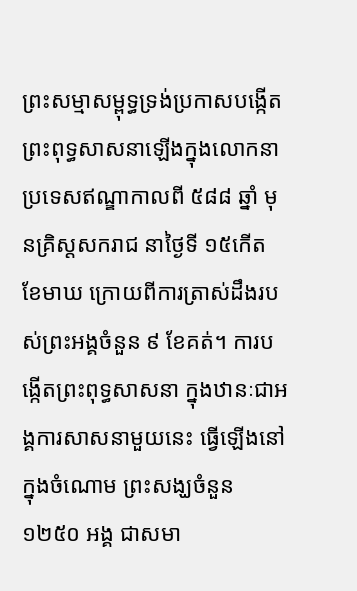ព្រះសម្មាសម្ពុទ្ធទ្រង់ប្រកាសបង្កើត ព្រះពុទ្ធសាសនាឡើងក្នុងលោកនាប្រទេសឥណ្ឌាកាលពី ៥៨៨ ឆ្នាំ មុនគ្រិស្តសករាជ នាថៃ្ងទី ១៥កើត ខែមាឃ ក្រោយពីការត្រាស់ដឹងរបស់ព្រះអង្គចំនួន ៩ ខែគត់។ ការបង្កើតព្រះពុទ្ធសាសនា ក្នុងឋានៈជាអង្គការសាសនាមួយនេះ ធ្វើឡើងនៅ ក្នុងចំណោម ព្រះសង្ឃចំនួន ១២៥០ អង្គ ជាសមា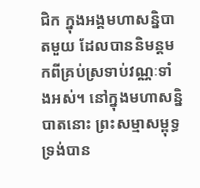ជិក ក្នុងអង្គមហាសន្និបាតមួយ ដែលបាននិមន្តមកពីគ្រប់ស្រទាប់វណ្ណៈទាំងអស់។ នៅក្នុងមហាសន្និបាតនោះ ព្រះសម្មាសម្ពុទ្ធ ទ្រង់បាន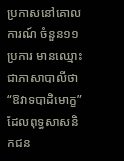ប្រកាសនៅគោលការណ៍ ចំនួន១១ ប្រការ មានឈ្មោះជាភាសាបាលីថា “ឱវាទបាដិមោក្ខ” ដែលពុទ្ធសាសនិកជន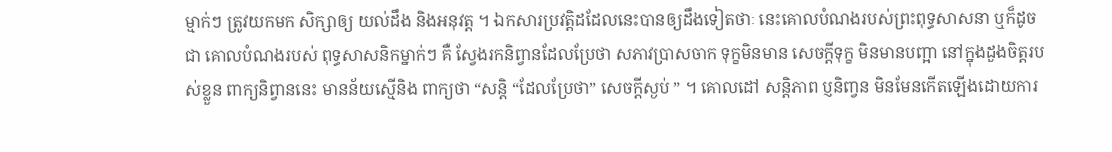ម្មាក់ៗ ត្រូវយកមក សិក្សាឲ្យ យល់ដឹង និងអនុវត្ត ។ ឯកសារប្រវត្តិដដែលនេះបានឲ្យដឹងទៀតថាៈ នេះគោលបំណងរបស់ព្រះពុទ្ធសាសនា ឬក៏ដូចជា គោលបំណងរបស់ ពុទ្ធសាសនិកម្នាក់ៗ គឺ សែ្វងរកនិព្វានដែលប្រែថា សភាវប្រាសចាក ទុក្ខមិនមាន សេចក្តីទុក្ខ មិនមានបញ្អា នៅក្នុងដួងចិត្តរបស់ខ្លួន ពាក្យនិព្វាននេះ មានន័យស្មើនិង ពាក្យថា “សន្តិ “ដែលប្រែថា” សេចក្តីស្ងប់ ” ។ គោលដៅ សន្តិភាព ប្ញនិញ្វន មិនមែនកើតឡើងដោយការ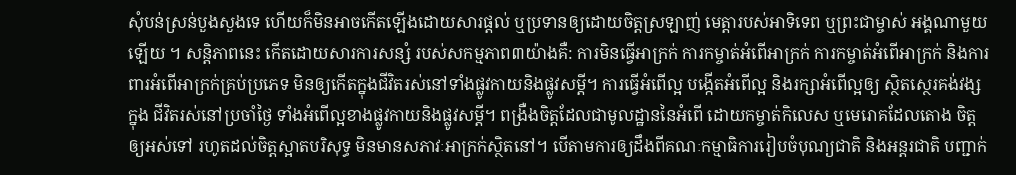សុំបន់ស្រន់បួងសួងទេ ហើយក៏មិនអាចកើតឡើងដោយសារផ្តល់ ឬប្រទានឲ្យដោយចិត្តស្រឡាញ់ មេត្តារបស់អាទិទេព ឬព្រះជាម្ចាស់ អង្គណាមួយឡើយ ។ សន្តិភាពនេះ កើតដោយសារការសន្សំ របស់សកម្មភាព៣យ៉ាងគឺ: ការមិនធ្វើអាក្រក់ ការកម្ចាត់អំពើអាក្រក់ ការកម្ចាត់អំពើអាក្រក់ និងការពារអំពើអាក្រក់គ្រប់ប្រភេទ មិនឲ្យកើតក្នុងជីវិតរស់នៅទាំងផ្លូវកាយនិងផ្លូវសម្តី។ ការធ្វើអំពើល្អ បង្កើតអំពើល្អ និងរក្សាអំពើល្អឲ្យ ស្ថិតសេ្ថរគង់វង្សក្នុង ជីវិតរស់នៅប្រចាំថៃ្ង ទាំងអំពើល្អខាងផ្លូវកាយនិងផ្លូវសម្តី។ ពង្រឺងចិត្តដែលជាមូលដ្ឋាននៃអំពើ ដោយកម្ចាត់កិលេស ឬមេរោគដែលតោង ចិត្តឲ្យអស់ទៅ រហូតដល់ចិត្តស្អាតបរិសុទ្ធ មិនមានសភាវៈអាក្រក់ស្ថិតនៅ។ បើតាមការឲ្យដឹងពីគណៈកម្មាធិការរៀបចំបុណ្យជាតិ និងអន្តរជាតិ បញ្ជាក់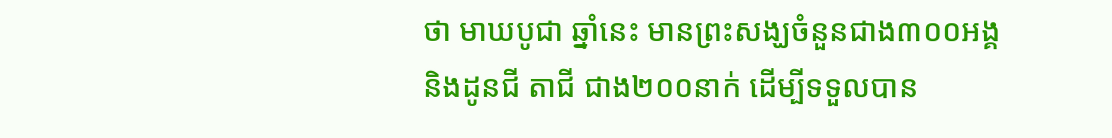ថា មាឃបូជា ឆ្នាំនេះ មានព្រះសង្ឃចំនួនជាង៣០០អង្គ និងដូនជី តាជី ជាង២០០នាក់ ដើម្បីទទួលបាន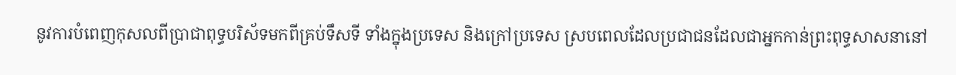នូវការបំពេញកុសលពីប្រាជាពុទ្ធបរិស័ទមកពីគ្រប់ទឹសទី ទាំងក្នុងប្រទេស និងក្រៅប្រទេស ស្របពេលដែលប្រជាជនដែលជាអ្នកកាន់ព្រះពុទ្ធសាសនានៅ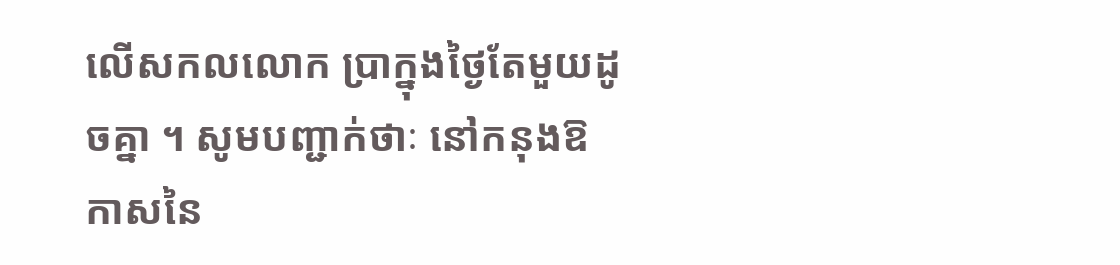លើសកលលោក ប្រាក្នុងថ្ងៃតែមួយដូចគ្នា ។ សូមបញ្ជាក់ថាៈ នៅកនុងឱកាសនៃ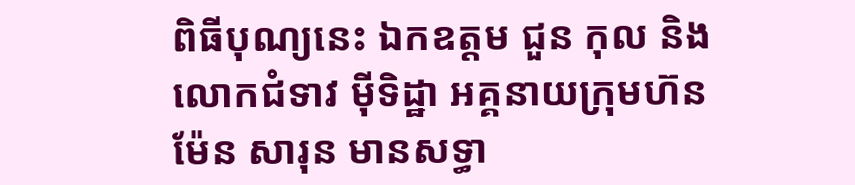ពិធីបុណ្យនេះ ឯកឧត្តម ជួន កុល និងលោកជំទាវ ម៉ីទិដ្ឋា អគ្គនាយក្រុមហ៊នម៉ែន សារុន មានសទ្ធា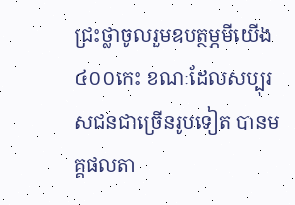ជ្រះថ្លាចូលរួមឧបត្ថម្ភមីយើង៤០០កេះ ខណៈដែលសប្បុរសជនជាច្រើនរូបទៀត បានមគ្គផលតា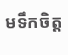មទឹកចិត្ត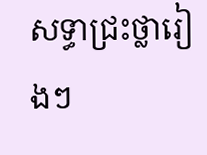សទ្ធាជ្រះថ្លារៀងៗ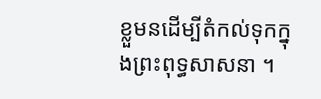ខ្លួមនដើម្បីតំកល់ទុកក្នុងព្រះពុទ្ធសាសនា ។